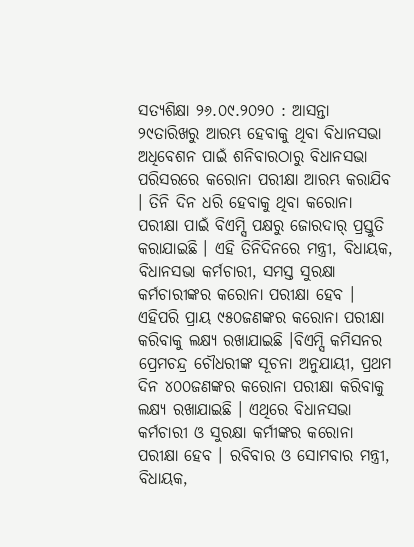ସତ୍ୟଶିକ୍ଷା ୨୬.୦୯.୨୦୨୦ : ଆସନ୍ତା ୨୯ତାରିଖରୁ ଆରମ୍ଭ ହେବାକୁ ଥିବା ବିଧାନସଭା ଅଧିବେଶନ ପାଇଁ ଶନିବାରଠାରୁ ବିଧାନସଭା ପରିସରରେ କରୋନା ପରୀକ୍ଷା ଆରମ୍ଭ କରାଯିବ । ତିନି ଦିନ ଧରି ହେବାକୁ ଥିବା କରୋନା ପରୀକ୍ଷା ପାଇଁ ବିଏମ୍ସି ପକ୍ଷରୁ ଜୋରଦାର୍ ପ୍ରସ୍ତୁତି କରାଯାଇଛି । ଏହି ତିନିଦିନରେ ମନ୍ତ୍ରୀ, ବିଧାୟକ, ବିଧାନସଭା କର୍ମଚାରୀ, ସମସ୍ତ ସୁରକ୍ଷା କର୍ମଚାରୀଙ୍କର କରୋନା ପରୀକ୍ଷା ହେବ । ଏହିପରି ପ୍ରାୟ ୯୫୦ଜଣଙ୍କର କରୋନା ପରୀକ୍ଷା କରିବାକୁ ଲକ୍ଷ୍ୟ ରଖାଯାଇଛି ।ବିଏମ୍ସି କମିସନର ପ୍ରେମଚନ୍ଦ୍ର ଚୌଧରୀଙ୍କ ସୂଚନା ଅନୁଯାୟୀ, ପ୍ରଥମ ଦିନ ୪୦୦ଜଣଙ୍କର କରୋନା ପରୀକ୍ଷା କରିବାକୁ ଲକ୍ଷ୍ୟ ରଖାଯାଇଛି । ଏଥିରେ ବିଧାନସଭା କର୍ମଚାରୀ ଓ ସୁରକ୍ଷା କର୍ମୀଙ୍କର କରୋନା ପରୀକ୍ଷା ହେବ । ରବିବାର ଓ ସୋମବାର ମନ୍ତ୍ରୀ, ବିଧାୟକ,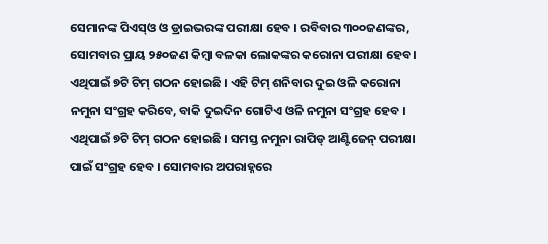ସେମାନଙ୍କ ପିଏସ୍ଓ ଓ ଡ୍ରାଇଭରଙ୍କ ପରୀକ୍ଷା ହେବ । ରବିବାର ୩୦୦ଜଣଙ୍କର, ସୋମବାର ପ୍ରାୟ ୨୫୦ଜଣ କିମ୍ବା ବଳକା ଲୋକଙ୍କର କରୋନା ପରୀକ୍ଷା ହେବ । ଏଥିପାଇଁ ୭ଟି ଟିମ୍ ଗଠନ ହୋଇଛି । ଏହି ଟିମ୍ ଶନିବାର ଦୁଇ ଓଳି କରୋନା ନମୁନା ସଂଗ୍ରହ କରିବେ, ବାକି ଦୁଇଦିନ ଗୋଟିଏ ଓଳି ନମୁନା ସଂଗ୍ରହ ହେବ ।
ଏଥିପାଇଁ ୭ଟି ଟିମ୍ ଗଠନ ହୋଇଛି । ସମସ୍ତ ନମୁନା ରାପିଡ୍ ଆଣ୍ଟିଜେନ୍ ପରୀକ୍ଷା ପାଇଁ ସଂଗ୍ରହ ହେବ । ସୋମବାର ଅପରାହ୍ନରେ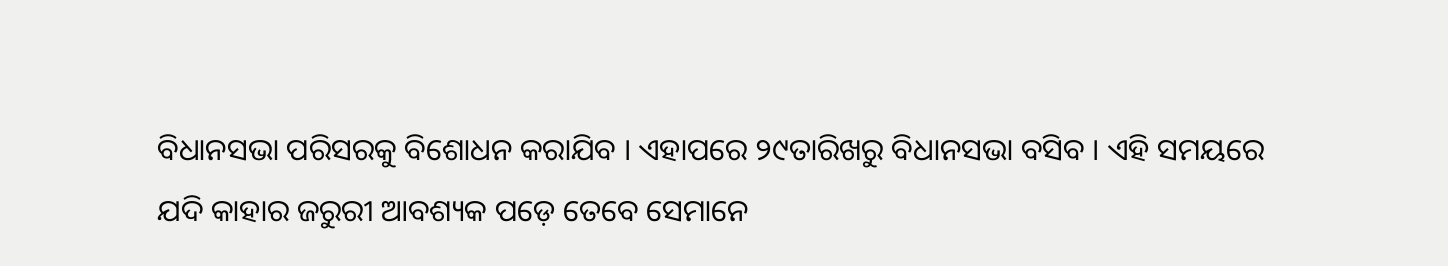ବିଧାନସଭା ପରିସରକୁ ବିଶୋଧନ କରାଯିବ । ଏହାପରେ ୨୯ତାରିଖରୁ ବିଧାନସଭା ବସିବ । ଏହି ସମୟରେ ଯଦି କାହାର ଜରୁରୀ ଆବଶ୍ୟକ ପଡ଼େ ତେବେ ସେମାନେ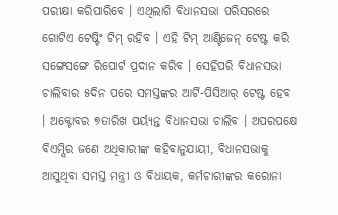ପରୀକ୍ଷା କରିପାରିବେ । ଏଥିଲାଗି ବିଧାନସଭା ପରିସରରେ ଗୋଟିଏ ଟେଷ୍ଟିଂ ଟିମ୍ ରହିବ । ଏହି ଟିମ୍ ଆଣ୍ଟିଜେନ୍ ଟେଷ୍ଟ କରି ସଙ୍ଗେସଙ୍ଗେ ରିପୋର୍ଟ ପ୍ରଦାନ କରିବ । ସେହିପରି ବିଧାନସଭା ଚାଲିବାର ୫ଦିନ ପରେ ସମସ୍ତଙ୍କର ଆର୍ଟି-ପିସିଆର୍ ଟେଷ୍ଟ ହେବ । ଅକ୍ଟୋବର ୭ତାରିଖ ପର୍ୟ୍ୟନ୍ତ ବିଧାନସଭା ଚାଲିବ । ଅପରପକ୍ଷେ ବିଏମ୍ସିର ଜଣେ ଅଧିକାରୀଙ୍କ କହିବାନୁଯାୟୀ, ବିଧାନସଭାକୁ ଆସୁଥିବା ସମସ୍ତ ମନ୍ତ୍ରୀ ଓ ବିଧାୟକ, କର୍ମଚାରୀଙ୍କର କରୋନା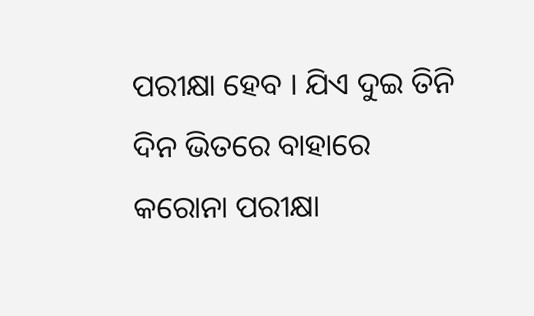ପରୀକ୍ଷା ହେବ । ଯିଏ ଦୁଇ ତିନି ଦିନ ଭିତରେ ବାହାରେ କରୋନା ପରୀକ୍ଷା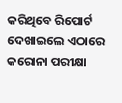କରିଥିବେ ରିପୋର୍ଟ ଦେଖାଇଲେ ଏଠାରେ କରୋନା ପରୀକ୍ଷା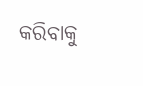କରିବାକୁ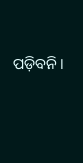ପଡ଼ିବନି ।